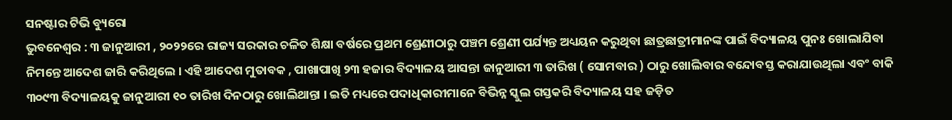ସନଷ୍ଟାର ଟିଭି ବ୍ୟୁରୋ
ଭୁବନେଶ୍ୱର : ୩ ଜାନୁଆରୀ , ୨୦୨୨ରେ ରାଜ୍ୟ ସରକାର ଚଳିତ ଶିକ୍ଷା ବର୍ଷରେ ପ୍ରଥମ ଶ୍ରେଣୀଠାରୁ ପଞ୍ଚମ ଶ୍ରେଣୀ ପର୍ଯ୍ୟନ୍ତ ଅଧ୍ୟୟନ କରୁଥିବା ଛାତ୍ରଛାତ୍ରୀମାନଙ୍କ ପାଇଁ ବିଦ୍ୟାଳୟ ପୁନଃ ଖୋଲାଯିବା ନିମନ୍ତେ ଆଦେଶ ଜାରି କରିଥିଲେ । ଏହି ଆଦେଶ ମୁତାବକ , ପାଖାପାଖି ୨୩ ହଜାର ବିଦ୍ୟାଳୟ ଆସନ୍ତା ଜାନୁଆରୀ ୩ ତାରିଖ ( ସୋମବାର ) ଠାରୁ ଖୋଲିବାର ବନ୍ଦୋବସ୍ତ କରାଯାଉଥିଲା ଏବଂ ବାକି ୩୦୯୩ ବିଦ୍ୟାଳୟକୁ ଜାନୁଆରୀ ୧୦ ତାରିଖ ଦିନଠାରୁ ଖୋଲିଥାନ୍ତା । ଇତି ମଧ୍ୟରେ ପଦାଧିକାରୀମାନେ ବିଭିନ୍ନ ସ୍କୁଲ ଗସ୍ତକରି ବିଦ୍ୟାଳୟ ସହ ଜଡ଼ିତ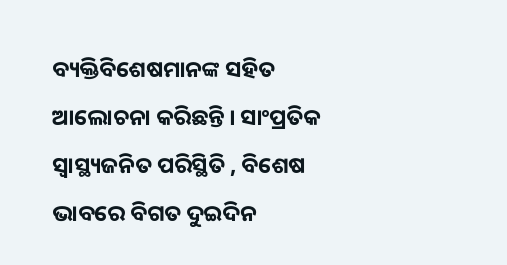ବ୍ୟକ୍ତିବିଶେଷମାନଙ୍କ ସହିତ ଆଲୋଚନା କରିଛନ୍ତି । ସାଂପ୍ରତିକ ସ୍ଵାସ୍ଥ୍ୟଜନିତ ପରିସ୍ଥିତି , ବିଶେଷ ଭାବରେ ବିଗତ ଦୁଇଦିନ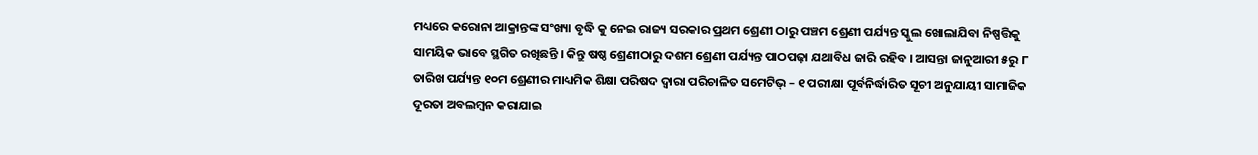ମଧ୍ୟରେ କରୋନା ଆକ୍ରାନ୍ତଙ୍କ ସଂଖ୍ୟା ବୃଦ୍ଧି କୁ ନେଇ ରାଜ୍ୟ ସରକାର ପ୍ରଥମ ଶ୍ରେଣୀ ଠାରୁ ପଞ୍ଚମ ଶ୍ରେଣୀ ପର୍ଯ୍ୟନ୍ତ ସ୍କୁଲ ଖୋଲାଯିବା ନିଷ୍ପତ୍ତିକୁ ସାମୟିକ ଭାବେ ସ୍ଥଗିତ ରଖିଛନ୍ତି । କିନ୍ତୁ ଷଷ୍ଠ ଶ୍ରେଣୀଠାରୁ ଦଶମ ଶ୍ରେଣୀ ପର୍ଯ୍ୟନ୍ତ ପାଠପଢ଼ା ଯଥାବିଧ ଜାରି ରହିବ । ଆସନ୍ତା ଜାନୁଆରୀ ୫ରୁ ୮ ତାରିଖ ପର୍ଯ୍ୟନ୍ତ ୧୦ମ ଶ୍ରେଣୀର ମାଧ୍ୟମିକ ଶିକ୍ଷା ପରିଷଦ ଦ୍ଵାରା ପରିଚାଳିତ ସମେଟିଭ୍ – ୧ ପରୀକ୍ଷା ପୂର୍ବନିର୍ଦ୍ଧାରିତ ସୂଚୀ ଅନୁଯାୟୀ ସାମାଜିକ ଦୂରତା ଅବଲମ୍ବନ କରାଯାଇ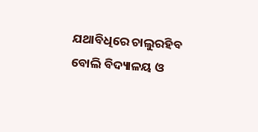ଯଥାବିଧିରେ ଚାଲୁରହିବ ବୋଲି ବିଦ୍ୟାଳୟ ଓ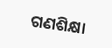ଗଣଶିକ୍ଷା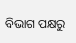ବିଭାଗ ପକ୍ଷରୁ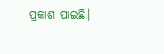ପ୍ରକାଶ ପାଇଛି।